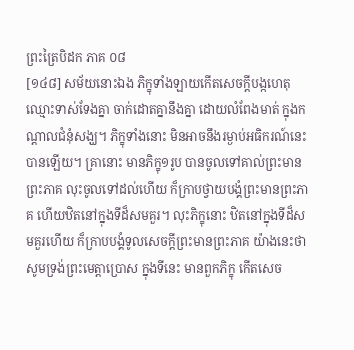ព្រះត្រៃបិដក ភាគ ០៨
[១៤៨] សម័យនោះឯង ភិក្ខុទាំងឡាយកើតសេចក្តីបង្កហេតុ ឈ្មោះទាស់ទែងគ្នា ចាក់ដោតគ្នានឹងគ្នា ដោយលំពែងមាត់ ក្នុងកណ្តាលជំនុំសង្ឃ។ ភិក្ខុទាំងនោះ មិនអាចនឹងរម្ងាប់អធិករណ៍នេះបានឡើយ។ គ្រានោះ មានភិក្ខុ១រូប បានចូលទៅគាល់ព្រះមានព្រះភាគ លុះចូលទៅដល់ហើយ ក៏ក្រាបថ្វាយបង្គំព្រះមានព្រះភាគ ហើយឋិតនៅក្នុងទីដ៏សមគួរ។ លុះភិក្ខុនោះ ឋិតនៅក្នុងទីដ៏សមគួរហើយ ក៏ក្រាបបង្គំទូលសេចក្តីព្រះមានព្រះភាគ យ៉ាងនេះថា សូមទ្រង់ព្រះមេត្តាប្រោស ក្នុងទីនេះ មានពួកភិក្ខុ កើតសេច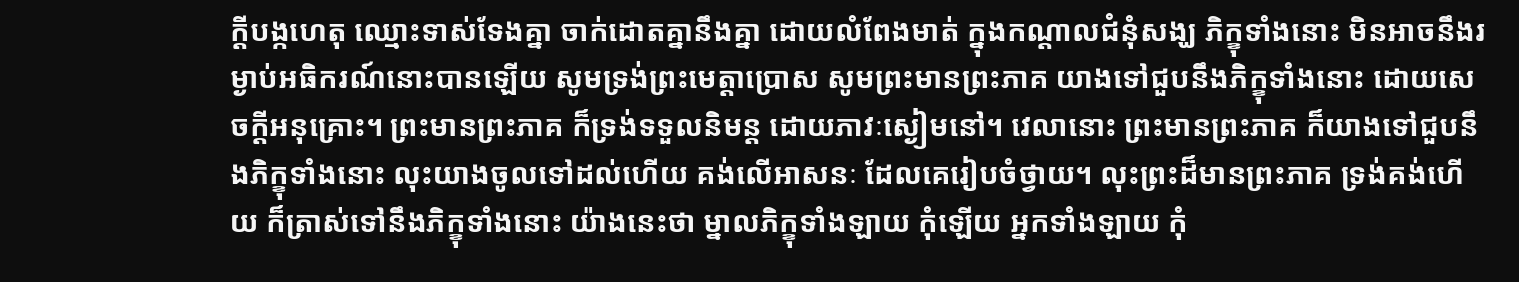ក្តីបង្កហេតុ ឈ្មោះទាស់ទែងគ្នា ចាក់ដោតគ្នានឹងគ្នា ដោយលំពែងមាត់ ក្នុងកណ្តាលជំនុំសង្ឃ ភិក្ខុទាំងនោះ មិនអាចនឹងរម្ងាប់អធិករណ៍នោះបានឡើយ សូមទ្រង់ព្រះមេត្តាប្រោស សូមព្រះមានព្រះភាគ យាងទៅជួបនឹងភិក្ខុទាំងនោះ ដោយសេចក្តីអនុគ្រោះ។ ព្រះមានព្រះភាគ ក៏ទ្រង់ទទួលនិមន្ត ដោយភាវៈស្ងៀមនៅ។ វេលានោះ ព្រះមានព្រះភាគ ក៏យាងទៅជួបនឹងភិក្ខុទាំងនោះ លុះយាងចូលទៅដល់ហើយ គង់លើអាសនៈ ដែលគេរៀបចំថ្វាយ។ លុះព្រះដ៏មានព្រះភាគ ទ្រង់គង់ហើយ ក៏ត្រាស់ទៅនឹងភិក្ខុទាំងនោះ យ៉ាងនេះថា ម្នាលភិក្ខុទាំងឡាយ កុំឡើយ អ្នកទាំងឡាយ កុំ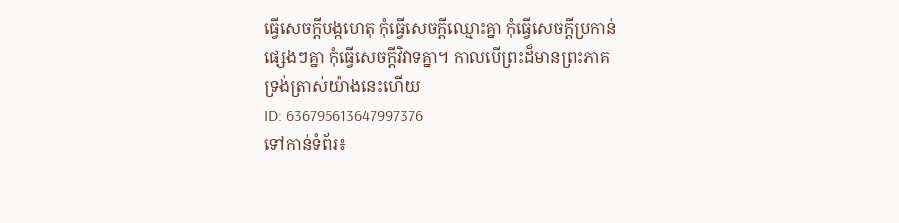ធ្វើសេចក្តីបង្កហេតុ កុំធ្វើសេចក្តីឈ្មោះគ្នា កុំធ្វើសេចក្តីប្រកាន់ផ្សេងៗគ្នា កុំធ្វើសេចក្តីវិវាទគ្នា។ កាលបើព្រះដ៏មានព្រះភាគ ទ្រង់ត្រាស់យ៉ាងនេះហើយ
ID: 636795613647997376
ទៅកាន់ទំព័រ៖